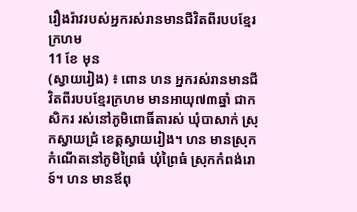រឿងរ៉ាវរបស់អ្នករស់រានមានជីវិតពីរបបខ្មែរក្រហម
11 ខែ មុន
(ស្វាយរៀង) ៖ ពោន ហន អ្នករស់រានមានជីវិតពីរបបខ្មែរក្រហម មានអាយុ៧៣ឆ្នាំ ជាកសិករ រស់នៅភូមិពោធិ៍តារស់ ឃុំបាសាក់ ស្រុកស្វាយជ្រំ ខេត្តស្វាយរៀង។ ហន មានស្រុកកំណើតនៅភូមិព្រៃធំ ឃុំព្រៃធំ ស្រុកកំពង់រោទ៍។ ហន មានឪពុ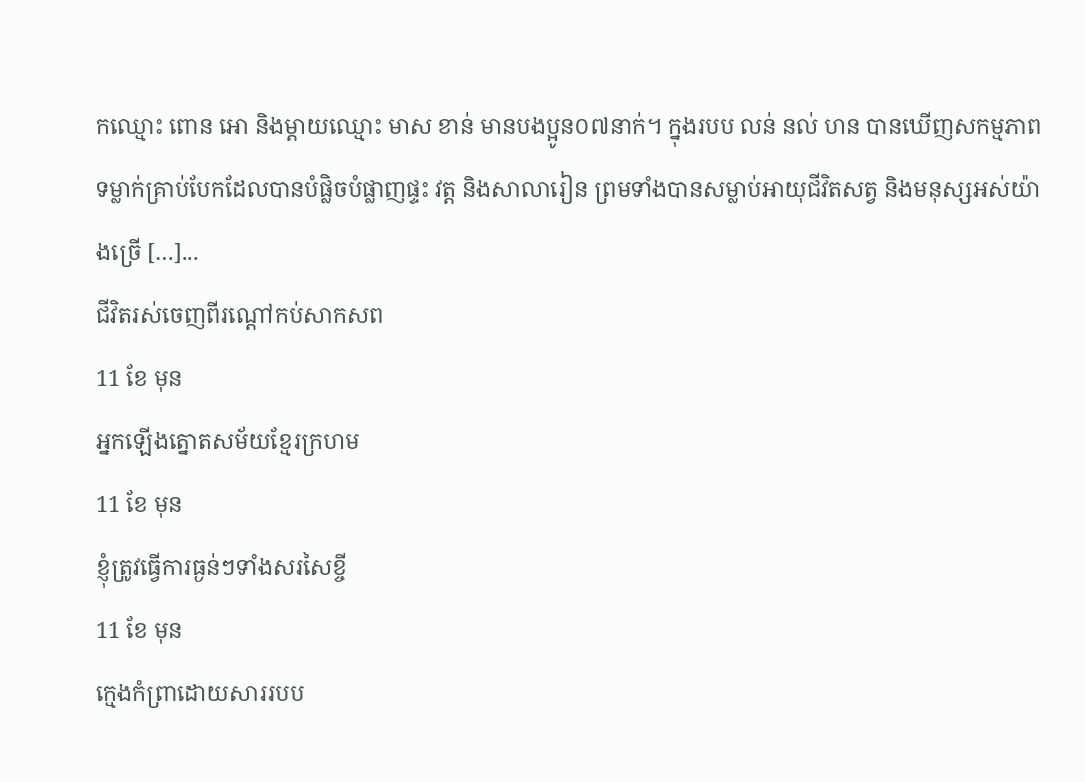កឈ្មោះ ពោន អោ និងម្ដាយឈ្មោះ មាស ខាន់ មានបងប្អូន០៧នាក់។ ក្នុងរបប លន់ នល់ ហន បានឃើញសកម្មភាព ទម្លាក់គ្រាប់បែកដែលបានបំផ្លិចបំផ្លាញផ្ទះ វត្ត និងសាលារៀន ព្រមទាំងបានសម្លាប់អាយុជីវិតសត្វ និងមនុស្សអស់យ៉ាងច្រើ […]...
ជីវិតរស់ចេញពីរណ្តៅកប់សាកសព
11 ខែ មុន
អ្នកឡើងត្នោតសម័យខ្មែរក្រហម
11 ខែ មុន
ខ្ញុំត្រូវធ្វើការធ្ងន់ៗទាំងសរសៃខ្ចី
11 ខែ មុន
ក្មេងកំព្រាដោយសាររបប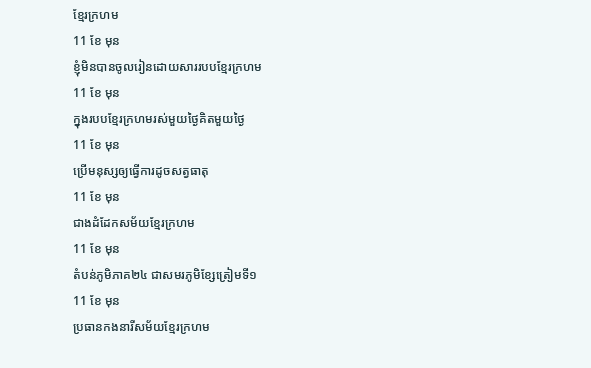ខ្មែរក្រហម
11 ខែ មុន
ខ្ញុំមិនបានចូលរៀនដោយសាររបបខ្មែរក្រហម
11 ខែ មុន
ក្នុងរបបខ្មែរក្រហមរស់មួយថ្ងៃគិតមួយថ្ងៃ
11 ខែ មុន
ប្រើមនុស្សឲ្យធ្វើការដូចសត្វធាតុ
11 ខែ មុន
ជាងដំដែកសម័យខ្មែរក្រហម
11 ខែ មុន
តំបន់ភូមិភាគ២៤ ជាសមរភូមិខ្សែត្រៀមទី១
11 ខែ មុន
ប្រធានកងនារីសម័យខ្មែរក្រហម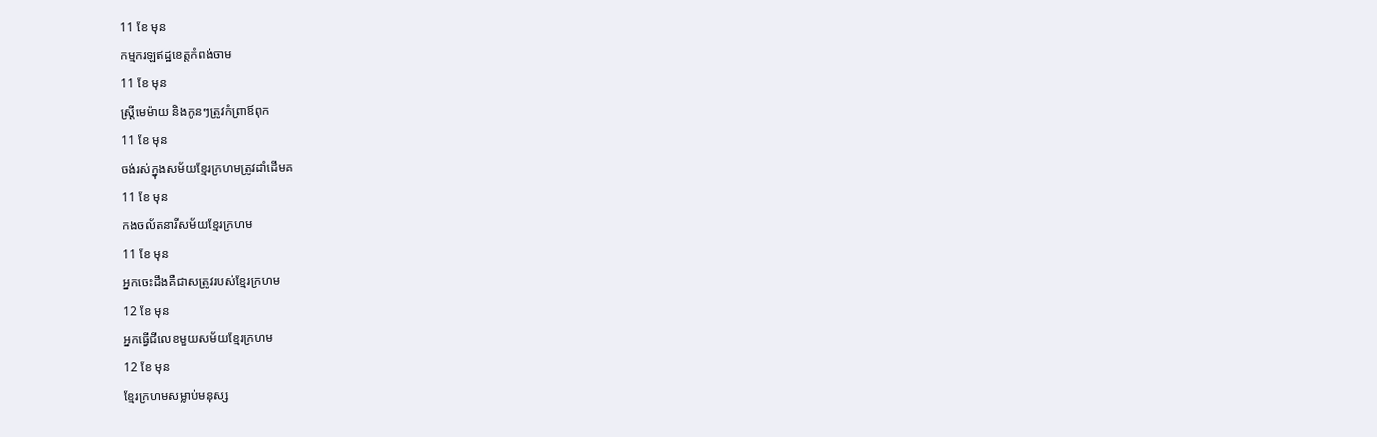11 ខែ មុន
កម្មករឡឥដ្ឋខេត្តកំពង់ចាម
11 ខែ មុន
ស្រី្តមេម៉ាយ និងកូនៗត្រូវកំព្រាឪពុក
11 ខែ មុន
ចង់រស់ក្នុងសម័យខ្មែរក្រហមត្រូវដាំដើមគ
11 ខែ មុន
កងចល័តនារីសម័យខ្មែរក្រហម
11 ខែ មុន
អ្នកចេះដឹងគឺជាសត្រូវរបស់ខ្មែរក្រហម
12 ខែ មុន
អ្នកធ្វើជីលេខមួយសម័យខ្មែរក្រហម
12 ខែ មុន
ខ្មែរក្រហមសម្លាប់មនុស្ស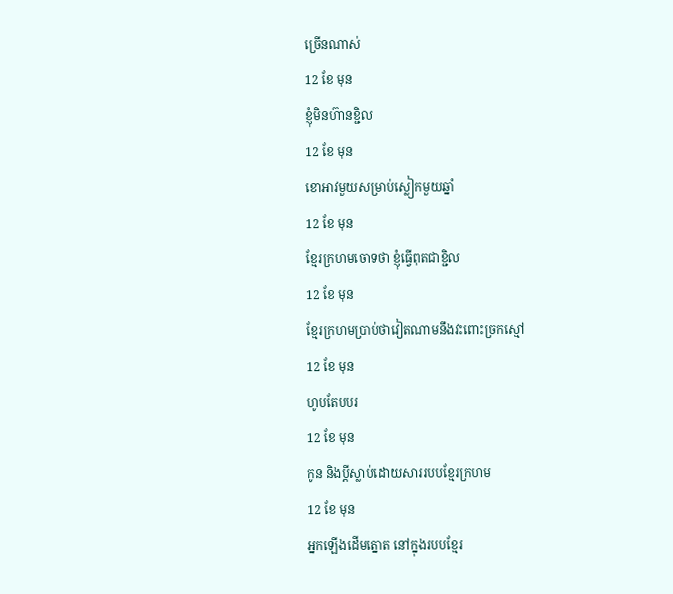ច្រើនណាស់
12 ខែ មុន
ខ្ញុំមិនហ៊ានខ្ជិល
12 ខែ មុន
ខោអាវមួយសម្រាប់ស្លៀកមួយឆ្នាំ
12 ខែ មុន
ខ្មែរក្រហមចោទថា ខ្ញុំធ្វើពុតជាខ្ជិល
12 ខែ មុន
ខ្មែរក្រហមប្រាប់ថាវៀតណាមនឹងវះពោះច្រកស្មៅ
12 ខែ មុន
ហូបតែបបរ
12 ខែ មុន
កូន និងប្តីស្លាប់ដោយសាររបបខ្មែរក្រហម
12 ខែ មុន
អ្នកឡើងដើមត្នោត នៅក្នុងរបបខ្មែរ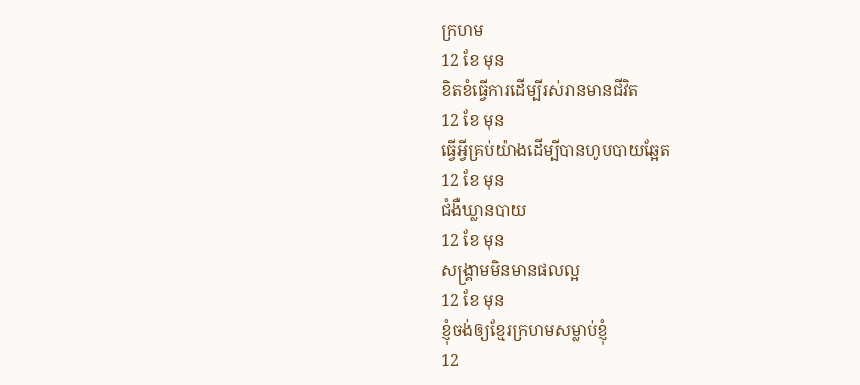ក្រហម
12 ខែ មុន
ខិតខំធ្វើការដើម្បីរស់រានមានជីវិត
12 ខែ មុន
ធ្វើអ្វីគ្រប់យ៉ាងដើម្បីបានហូបបាយឆ្អែត
12 ខែ មុន
ជំងឺឃ្លានបាយ
12 ខែ មុន
សង្រ្គាមមិនមានផលល្អ
12 ខែ មុន
ខ្ញុំចង់ឲ្យខ្មែរក្រហមសម្លាប់ខ្ញុំ
12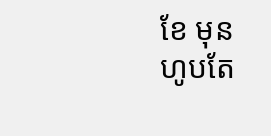ខែ មុន
ហូបតែ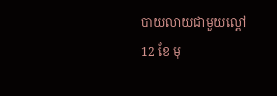បាយលាយជាមួយល្ពៅ
12 ខែ មុ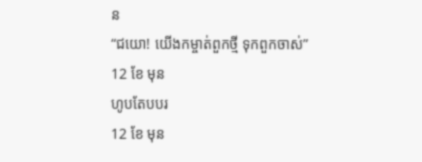ន
“ជយោ! យើងកម្ចាត់ពួកថ្មី ទុកពួកចាស់”
12 ខែ មុន
ហូបតែបបរ
12 ខែ មុន